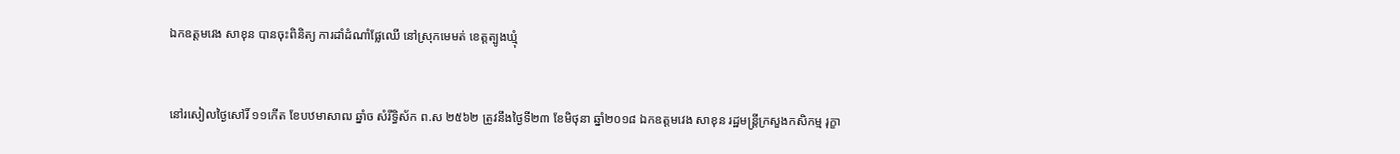ឯកឧត្តមវេង សាខុន បានចុះពិនិត្យ ការដាំដំណាំផ្លែឈើ នៅស្រុកមេមត់ ខេត្តត្បូងឃ្មុំ


នៅរសៀលថ្ងៃសៅរិ៍ ១១កើត ខែបឋមាសាឍ ឆ្នាំច សំរឹទ្ធិស័ក ព.ស ២៥៦២ ត្រូវនឹងថ្ងៃទី២៣ ខែមិថុនា ឆ្នាំ២០១៨ ឯកឧត្តមវេង សាខុន រដ្ឋមន្រ្តីក្រសួងកសិកម្ម រុក្ខា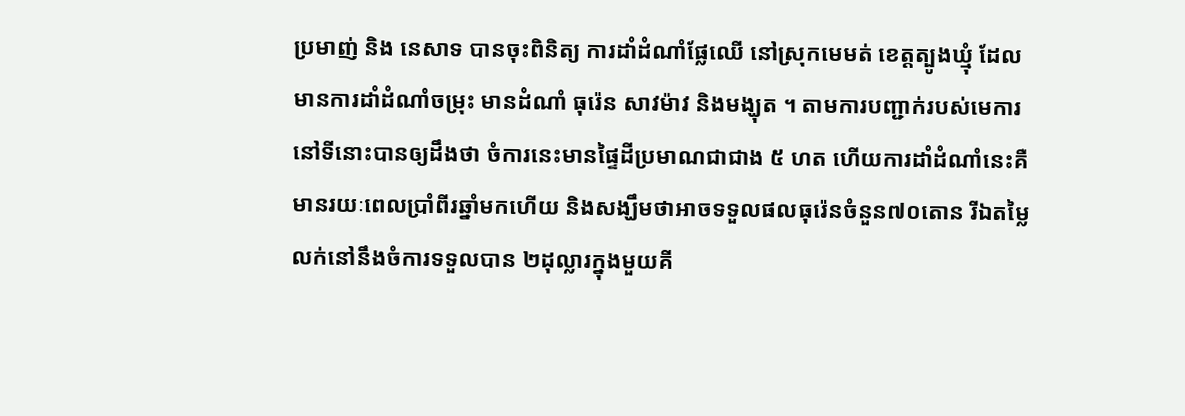ប្រមាញ់ និង នេសាទ បានចុះពិនិត្យ ការដាំដំណាំផ្លែឈើ នៅស្រុកមេមត់ ខេត្តត្បូងឃ្មុំ ដែលមានការដាំដំណាំចម្រុះ មានដំណាំ ធុរ៉េន សាវម៉ាវ និងមង្ឃុត ។ តាមការបញ្ជាក់របស់មេការនៅទីនោះបានឲ្យដឹងថា ចំការនេះមានផ្ទៃដីប្រមាណជាជាង ៥ ហត ហើយការដាំដំណាំនេះគឺមានរយៈពេលប្រាំពីរឆ្នាំមកហើយ និងសង្ឃឹមថាអាចទទួលផលធុរ៉េនចំនួន៧០តោន រីឯតម្លៃលក់នៅនឹងចំការទទួលបាន ២ដុល្លារក្នុងមួយគី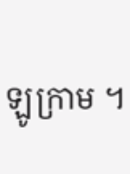ឡូក្រាម ។